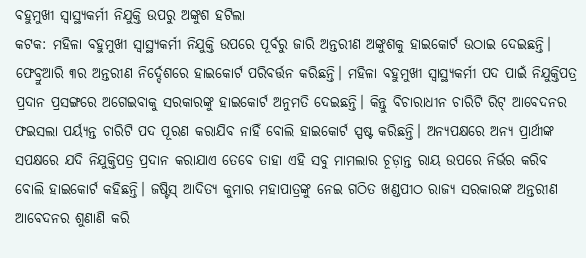ବହୁମୁଖୀ ସ୍ବାସ୍ଥ୍ୟକର୍ମୀ ନିଯୁକ୍ତି ଉପରୁ ଅଙ୍କୁଶ ହଟିଲା
କଟକ: ମହିଳା ବହୁମୁଖୀ ସ୍ବାସ୍ଥ୍ୟକର୍ମୀ ନିଯୁକ୍ତି ଉପରେ ପୂର୍ବରୁ ଜାରି ଅନ୍ତରୀଣ ଅଙ୍କୁଶକୁ ହାଇକୋର୍ଟ ଉଠାଇ ଦେଇଛନ୍ତି। ଫେବ୍ରୁଆରି ୩ର ଅନ୍ତରୀଣ ନିର୍ଦ୍ଦେଶରେ ହାଇକୋର୍ଟ ପରିବର୍ତ୍ତନ କରିଛନ୍ତି। ମହିଳା ବହୁମୁଖୀ ସ୍ବାସ୍ଥ୍ୟକର୍ମୀ ପଦ ପାଇଁ ନିଯୁକ୍ତିପତ୍ର ପ୍ରଦାନ ପ୍ରସଙ୍ଗରେ ଅଗେଇବାକୁ ସରକାରଙ୍କୁ ହାଇକୋର୍ଟ ଅନୁମତି ଦେଇଛନ୍ତି। କିନ୍ତୁ ବିଚାରାଧୀନ ଚାରିଟି ରିଟ୍ ଆବେଦନର ଫଇସଲା ପର୍ୟ୍ୟନ୍ତ ଚାରିଟି ପଦ ପୂରଣ କରାଯିବ ନାହିଁ ବୋଲି ହାଇକୋର୍ଟ ସ୍ପଷ୍ଟ କରିଛନ୍ତି। ଅନ୍ୟପକ୍ଷରେ ଅନ୍ୟ ପ୍ରାର୍ଥୀଙ୍କ ସପକ୍ଷରେ ଯଦି ନିଯୁକ୍ତିପତ୍ର ପ୍ରଦାନ କରାଯାଏ ତେବେ ତାହା ଏହି ସବୁ ମାମଲାର ଚୂଡ଼ାନ୍ତ ରାୟ ଉପରେ ନିର୍ଭର କରିବ ବୋଲି ହାଇକୋର୍ଟ କହିଛନ୍ତି। ଜଷ୍ଟିସ୍ ଆଦିତ୍ୟ କୁମାର ମହାପାତ୍ରଙ୍କୁ ନେଇ ଗଠିତ ଖଣ୍ଡପୀଠ ରାଜ୍ୟ ସରକାରଙ୍କ ଅନ୍ତରୀଣ ଆବେଦନର ଶୁଣାଣି କରି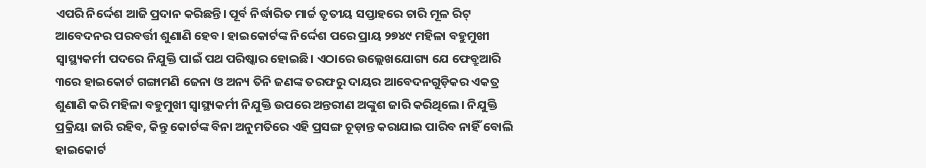ଏପରି ନିର୍ଦ୍ଦେଶ ଆଜି ପ୍ରଦାନ କରିଛନ୍ତି। ପୂର୍ବ ନିର୍ଦ୍ଧାରିତ ମାର୍ଚ୍ଚ ତୃତୀୟ ସପ୍ତାହରେ ଚାରି ମୂଳ ରିଟ୍ ଆବେଦନର ପରବର୍ତ୍ତୀ ଶୁଣାଣି ହେବ। ହାଇକୋର୍ଟଙ୍କ ନିର୍ଦ୍ଦେଶ ପରେ ପ୍ରାୟ ୨୭୪୯ ମହିଳା ବହୁମୁଖୀ ସ୍ବାସ୍ଥ୍ୟକର୍ମୀ ପଦରେ ନିଯୁକ୍ତି ପାଇଁ ପଥ ପରିଷ୍କାର ହୋଇଛି। ଏଠାରେ ଉଲ୍ଲେଖଯୋଗ୍ୟ ଯେ ଫେବ୍ରୁଆରି ୩ରେ ହାଇକୋର୍ଟ ଗଙ୍ଗାମଣି ଜେନା ଓ ଅନ୍ୟ ତିନି ଜଣଙ୍କ ତରଫରୁ ଦାୟର ଆବେଦନଗୁଡ଼ିକର ଏକତ୍ର ଶୁଣାଣି କରି ମହିଳା ବହୁମୁଖୀ ସ୍ବାସ୍ଥ୍ୟକର୍ମୀ ନିଯୁକ୍ତି ଉପରେ ଅନ୍ତରୀଣ ଅଙ୍କୁଶ ଜାରି କରିଥିଲେ। ନିଯୁକ୍ତି ପ୍ରକ୍ରିୟା ଜାରି ରହିବ, କିନ୍ତୁ କୋର୍ଟଙ୍କ ବିନା ଅନୁମତିରେ ଏହି ପ୍ରସଙ୍ଗ ଚୂଡ଼ାନ୍ତ କରାଯାଇ ପାରିବ ନାହିଁ ବୋଲି ହାଇକୋର୍ଟ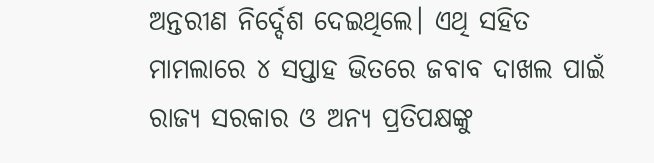ଅନ୍ତରୀଣ ନିର୍ଦ୍ଦେଶ ଦେଇଥିଲେ। ଏଥି ସହିତ ମାମଲାରେ ୪ ସପ୍ତାହ ଭିତରେ ଜବାବ ଦାଖଲ ପାଇଁ ରାଜ୍ୟ ସରକାର ଓ ଅନ୍ୟ ପ୍ରତିପକ୍ଷଙ୍କୁ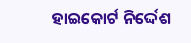ହାଇକୋର୍ଟ ନିର୍ଦ୍ଦେଶ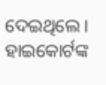ଦେଇଥିଲେ। ହାଇକୋର୍ଟଙ୍କ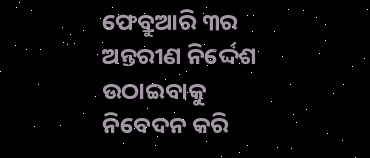ଫେବ୍ରୁଆରି ୩ର ଅନ୍ତରୀଣ ନିର୍ଦ୍ଦେଶ ଉଠାଇବାକୁ ନିବେଦନ କରି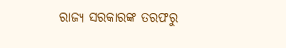ରାଜ୍ୟ ସରକାରଙ୍କ ତରଫରୁ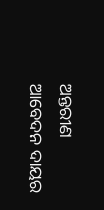ଅନ୍ତରୀଣ ଆବେଦନ ଦାୟର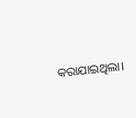କରାଯାଇଥିଲା।